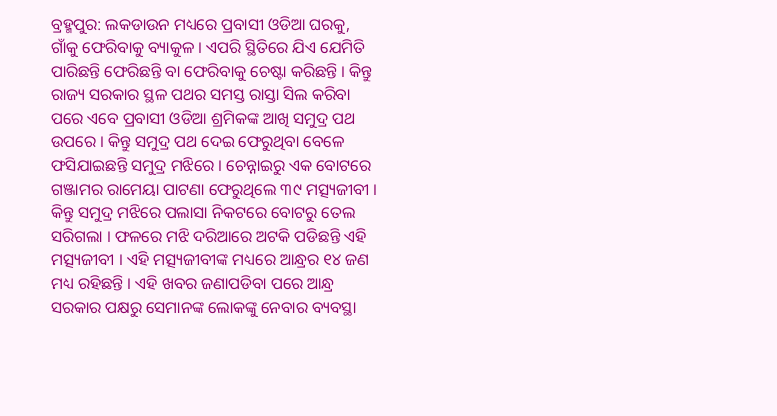ବ୍ରହ୍ମପୁର: ଲକଡାଉନ ମଧ୍ୟରେ ପ୍ରବାସୀ ଓଡିଆ ଘରକୁ, ଗାଁକୁ ଫେରିବାକୁ ବ୍ୟାକୁଳ । ଏପରି ସ୍ଥିତିରେ ଯିଏ ଯେମିତି ପାରିଛନ୍ତି ଫେରିଛନ୍ତି ବା ଫେରିବାକୁ ଚେଷ୍ଟା କରିଛନ୍ତି । କିନ୍ତୁ ରାଜ୍ୟ ସରକାର ସ୍ଥଳ ପଥର ସମସ୍ତ ରାସ୍ତା ସିଲ କରିବା ପରେ ଏବେ ପ୍ରବାସୀ ଓଡିଆ ଶ୍ରମିକଙ୍କ ଆଖି ସମୁଦ୍ର ପଥ ଉପରେ । କିନ୍ତୁ ସମୁଦ୍ର ପଥ ଦେଇ ଫେରୁଥିବା ବେଳେ ଫସିଯାଇଛନ୍ତି ସମୁଦ୍ର ମଝିରେ । ଚେନ୍ନାଇରୁ ଏକ ବୋଟରେ ଗଞ୍ଜାମର ରାମେୟା ପାଟଣା ଫେରୁଥିଲେ ୩୯ ମତ୍ସ୍ୟଜୀବୀ । କିନ୍ତୁ ସମୁଦ୍ର ମଝିରେ ପଲାସା ନିକଟରେ ବୋଟରୁ ତେଲ ସରିଗଲା । ଫଳରେ ମଝି ଦରିଆରେ ଅଟକି ପଡିଛନ୍ତି ଏହି ମତ୍ସ୍ୟଜୀବୀ । ଏହି ମତ୍ସ୍ୟଜୀବୀଙ୍କ ମଧ୍ୟରେ ଆନ୍ଧ୍ରର ୧୪ ଜଣ ମଧ୍ୟ ରହିଛନ୍ତି । ଏହି ଖବର ଜଣାପଡିବା ପରେ ଆନ୍ଧ୍ର ସରକାର ପକ୍ଷରୁ ସେମାନଙ୍କ ଲୋକଙ୍କୁ ନେବାର ବ୍ୟବସ୍ଥା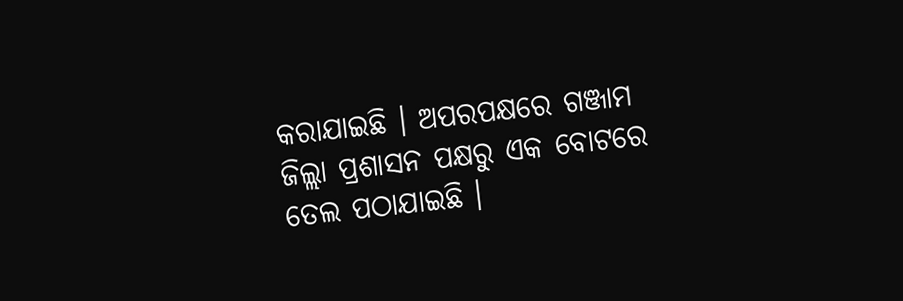କରାଯାଇଛି । ଅପରପକ୍ଷରେ ଗଞ୍ଜାମ ଜିଲ୍ଲା ପ୍ରଶାସନ ପକ୍ଷରୁ ଏକ ବୋଟରେ ତେଲ ପଠାଯାଇଛି ।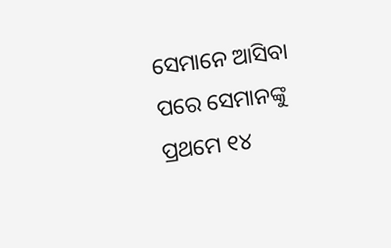ସେମାନେ ଆସିବା ପରେ ସେମାନଙ୍କୁ ପ୍ରଥମେ ୧୪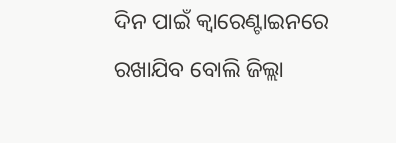ଦିନ ପାଇଁ କ୍ୱାରେଣ୍ଟାଇନରେ ରଖାଯିବ ବୋଲି ଜିଲ୍ଲା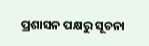ପ୍ରଶାସନ ପକ୍ଷରୁ ସୂଚନା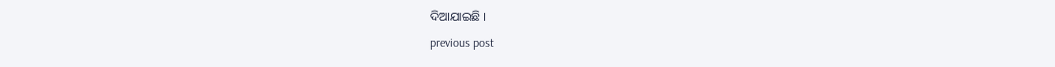ଦିଆଯାଇଛି ।
previous post